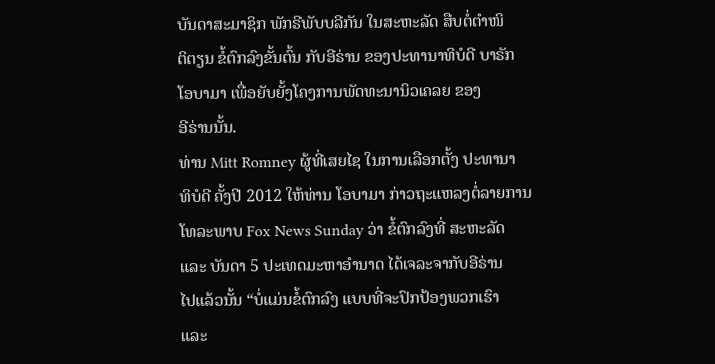ບັນດາສະມາຊິກ ພັກຣີພັບບລີກັນ ໃນສະຫະລັດ ສືບຕໍ່ຕຳໜິ
ຕິຕຽນ ຂໍ້ຕົກລົງຂັ້ນຕົ້ນ ກັບອີຣ່ານ ຂອງປະທານາທິບໍດີ ບາຣັກ
ໂອບາມາ ເພື່ອຍັບຍັ້ງໂຄງການພັດທະນານິວເຄລຍ ຂອງ
ອີຣ່ານນັ້ນ.
ທ່ານ Mitt Romney ຜູ້ທີ່ເສຍໄຊ ໃນການເລືອກຕັ້ງ ປະທານາ
ທິບໍດີ ຄັ້ງປີ 2012 ໃຫ້ທ່ານ ໂອບາມາ ກ່າວຖະແຫລງຕໍ່ລາຍການ
ໂທລະພາບ Fox News Sunday ວ່າ ຂໍ້ຕົກລົງທີ່ ສະຫະລັດ
ແລະ ບັນດາ 5 ປະເທດມະຫາອຳນາດ ໄດ້ເຈລະຈາກັບອີຣ່ານ
ໄປແລ້ວນັ້ນ “ບໍ່ແມ່ນຂໍ້ຕົກລົງ ແບບທີ່ຈະປົກປ້ອງພວກເຮົາ
ແລະ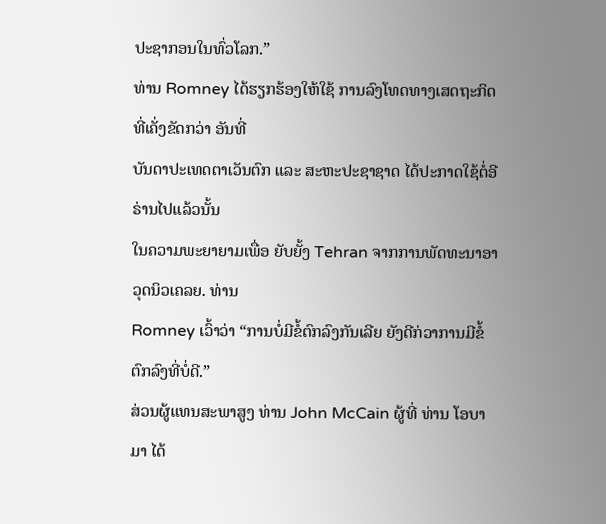ປະຊາກອນໃນທົ່ວໂລກ.”
ທ່ານ Romney ໄດ້ຮຽກຮ້ອງໃຫ້ໃຊ້ ການລົງໂທດທາງເສດຖະກິດ ທີ່ເຄັ່ງຂັດກວ່າ ອັນທີ່
ບັນດາປະເທດຕາເວັນຕົກ ແລະ ສະຫະປະຊາຊາດ ໄດ້ປະກາດໃຊ້ຕໍ່ອີຣ່ານໄປແລ້ວນັ້ນ
ໃນຄວາມພະຍາຍາມເພື່ອ ຍັບຍັ້ງ Tehran ຈາກການພັດທະນາອາວຸດນິວເຄລຍ. ທ່ານ
Romney ເວົ້າວ່າ “ການບໍ່ມີຂໍ້ຕົກລົງກັນເລີຍ ຍັງດີກ່ວາການມີຂໍ້ຕົກລົງທີ່ບໍ່ດີ.”
ສ່ວນຜູ້ແທນສະພາສູງ ທ່ານ John McCain ຜູ້ທີ່ ທ່ານ ໂອບາມາ ໄດ້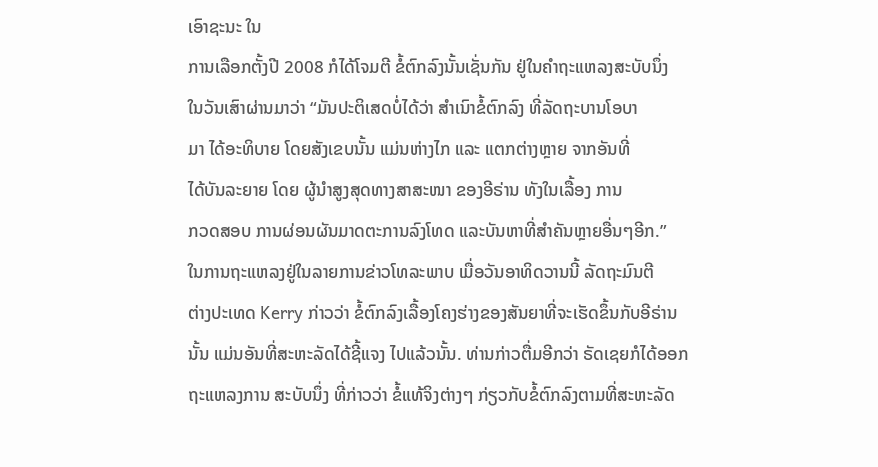ເອົາຊະນະ ໃນ
ການເລືອກຕັ້ງປີ 2008 ກໍໄດ້ໂຈມຕີ ຂໍ້ຕົກລົງນັ້ນເຊັ່ນກັນ ຢູ່ໃນຄຳຖະແຫລງສະບັບນຶ່ງ
ໃນວັນເສົາຜ່ານມາວ່າ “ມັນປະຕິເສດບໍ່ໄດ້ວ່າ ສຳເນົາຂໍ້ຕົກລົງ ທີ່ລັດຖະບານໂອບາ
ມາ ໄດ້ອະທິບາຍ ໂດຍສັງເຂບນັ້ນ ແມ່ນຫ່າງໄກ ແລະ ແຕກຕ່າງຫຼາຍ ຈາກອັນທີ່
ໄດ້ບັນລະຍາຍ ໂດຍ ຜູ້ນຳສູງສຸດທາງສາສະໜາ ຂອງອີຣ່ານ ທັງໃນເລື້ອງ ການ
ກວດສອບ ການຜ່ອນຜັນມາດຕະການລົງໂທດ ແລະບັນຫາທີ່ສຳຄັນຫຼາຍອື່ນໆອີກ.”
ໃນການຖະແຫລງຢູ່ໃນລາຍການຂ່າວໂທລະພາບ ເມື່ອວັນອາທິດວານນີ້ ລັດຖະມົນຕີ
ຕ່າງປະເທດ Kerry ກ່າວວ່າ ຂໍ້ຕົກລົງເລື້ອງໂຄງຮ່າງຂອງສັນຍາທີ່ຈະເຮັດຂຶ້ນກັບອີຣ່ານ
ນັ້ນ ແມ່ນອັນທີ່ສະຫະລັດໄດ້ຊີ້ແຈງ ໄປແລ້ວນັ້ນ. ທ່ານກ່າວຕື່ມອີກວ່າ ຣັດເຊຍກໍໄດ້ອອກ
ຖະແຫລງການ ສະບັບນຶ່ງ ທີ່ກ່າວວ່າ ຂໍ້ແທ້ຈິງຕ່າງໆ ກ່ຽວກັບຂໍ້ຕົກລົງຕາມທີ່ສະຫະລັດ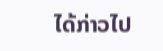ໄດ້ກ່າວໄປ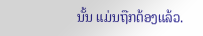ນັ້ນ ແມ່ນຖືກຕ້ອງແລ້ວ.